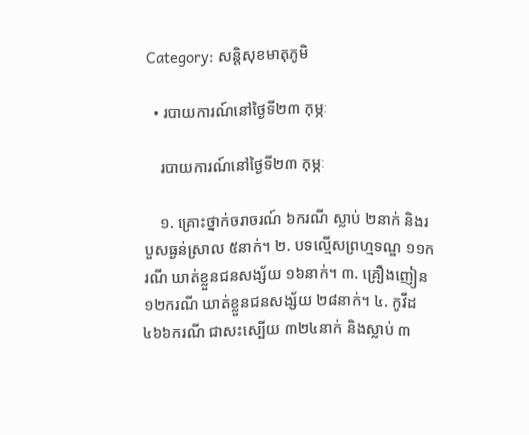Category: សន្តិសុខមាតុភូមិ

  • របាយការណ៍នៅថ្ងៃទី២៣ កុម្ភៈ

    របាយការណ៍នៅថ្ងៃទី២៣ កុម្ភៈ

    ១. គ្រោះថ្នាក់ចរាចរណ៍ ៦ករណី ស្លាប់ ២នាក់ និងរបួសធ្ងន់ស្រាល ៥នាក់។ ២. បទល្មើសព្រហ្មទណ្ឌ ១១ករណី ឃាត់ខ្លួនជនសង្ស័យ ១៦នាក់។ ៣. គ្រឿងញៀន ១២ករណី ឃាត់ខ្លួនជនសង្ស័យ ២៨នាក់។ ៤. កូវីដ ៤៦៦ករណី ជាសះស្បើយ ៣២៤នាក់ និងស្លាប់ ៣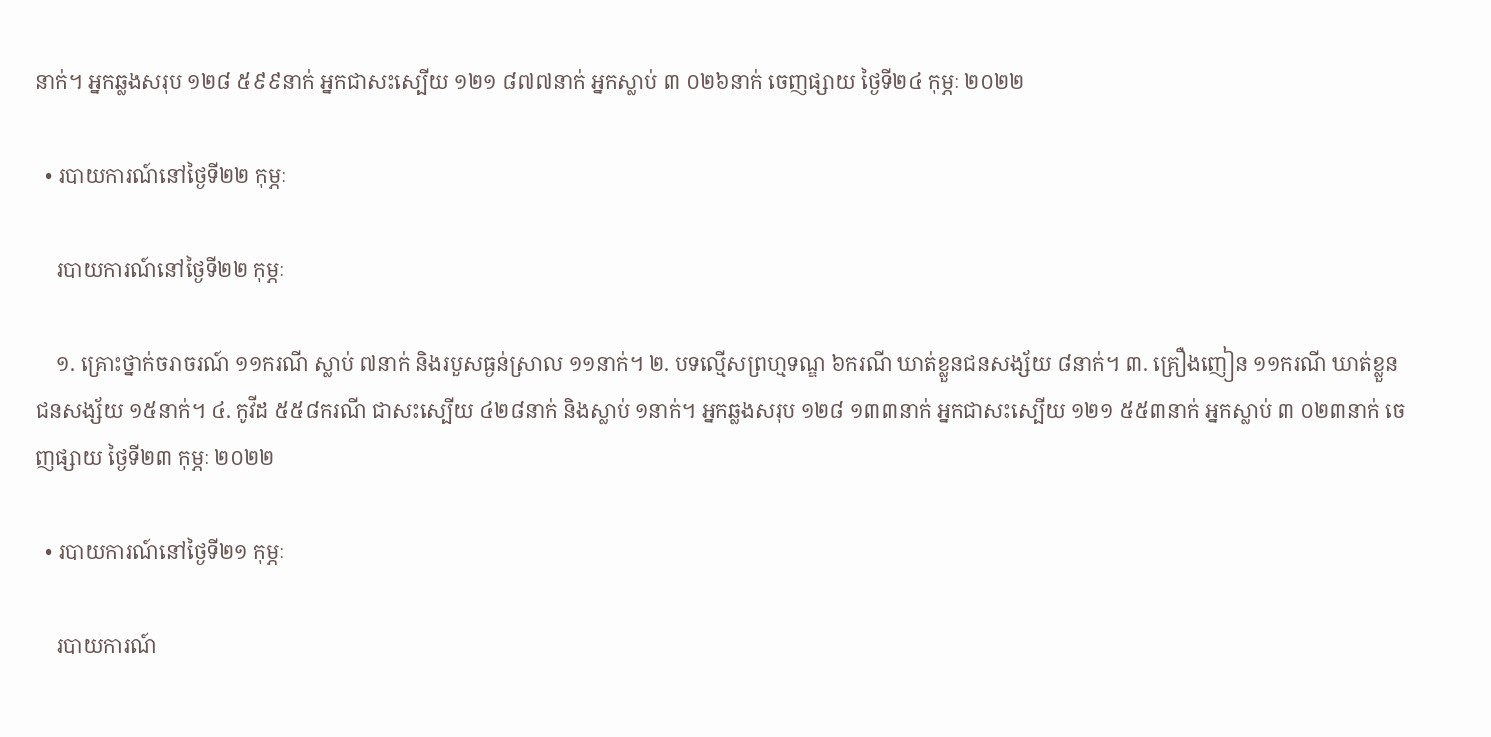នាក់។ អ្នកឆ្លងសរុប ១២៨ ៥៩៩នាក់ អ្នកជាសះស្បើយ ១២១ ៨៧៧នាក់ អ្នកស្លាប់ ៣ ០២៦នាក់ ចេញផ្សាយ ថ្ងៃទី២៤ កុម្ភៈ ២០២២

  • របាយការណ៍នៅថ្ងៃទី២២ កុម្ភៈ

    របាយការណ៍នៅថ្ងៃទី២២ កុម្ភៈ

    ១. គ្រោះថ្នាក់ចរាចរណ៍ ១១ករណី ស្លាប់ ៧នាក់ និងរបួសធ្ងន់ស្រាល ១១នាក់។ ២. បទល្មើសព្រហ្មទណ្ឌ ៦ករណី ឃាត់ខ្លួនជនសង្ស័យ ៨នាក់។ ៣. គ្រឿងញៀន ១១ករណី ឃាត់ខ្លួនជនសង្ស័យ ១៥នាក់។ ៤. កូវីដ ៥៥៨ករណី ជាសះស្បើយ ៤២៨នាក់ និងស្លាប់ ១នាក់។ អ្នកឆ្លងសរុប ១២៨ ១៣៣នាក់ អ្នកជាសះស្បើយ ១២១ ៥៥៣នាក់ អ្នកស្លាប់ ៣ ០២៣នាក់ ចេញផ្សាយ ថ្ងៃទី២៣ កុម្ភៈ ២០២២

  • របាយការណ៍នៅថ្ងៃទី២១ កុម្ភៈ

    របាយការណ៍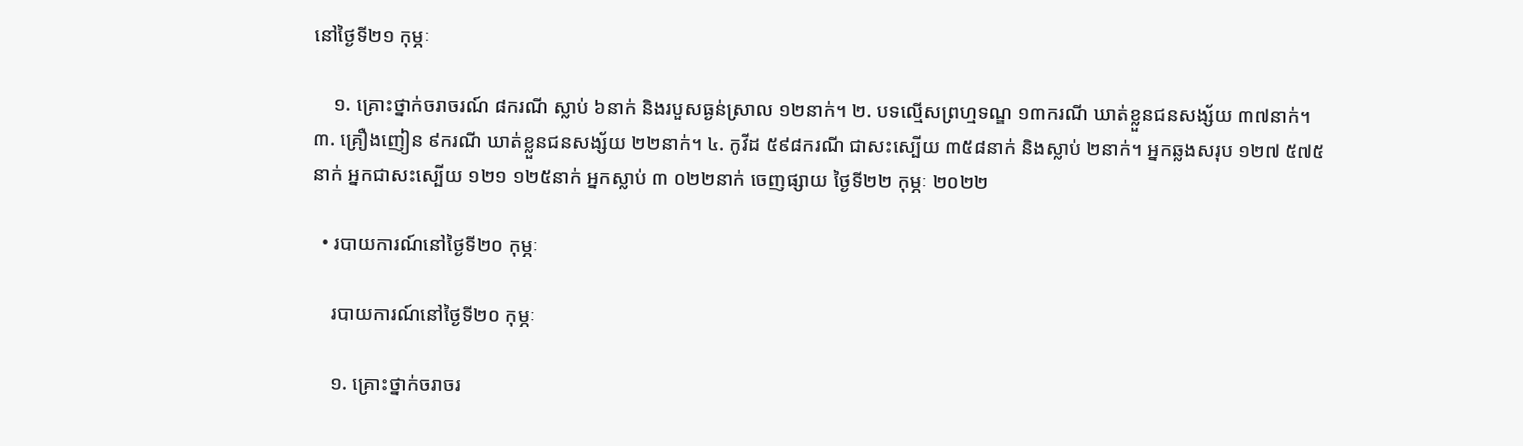នៅថ្ងៃទី២១ កុម្ភៈ

    ១. គ្រោះថ្នាក់ចរាចរណ៍ ៨ករណី ស្លាប់ ៦នាក់ និងរបួសធ្ងន់ស្រាល ១២នាក់។ ២. បទល្មើសព្រហ្មទណ្ឌ ១៣ករណី ឃាត់ខ្លួនជនសង្ស័យ ៣៧នាក់។ ៣. គ្រឿងញៀន ៩ករណី ឃាត់ខ្លួនជនសង្ស័យ ២២នាក់។ ៤. កូវីដ ៥៩៨ករណី ជាសះស្បើយ ៣៥៨នាក់ និងស្លាប់ ២នាក់។ អ្នកឆ្លងសរុប ១២៧ ៥៧៥នាក់ អ្នកជាសះស្បើយ ១២១ ១២៥នាក់ អ្នកស្លាប់ ៣ ០២២នាក់ ចេញផ្សាយ ថ្ងៃទី២២ កុម្ភៈ ២០២២

  • របាយការណ៍នៅថ្ងៃទី២០ កុម្ភៈ

    របាយការណ៍នៅថ្ងៃទី២០ កុម្ភៈ

    ១. គ្រោះថ្នាក់ចរាចរ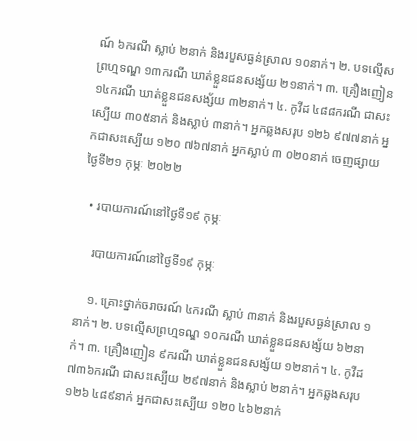ណ៍ ៦ករណី ស្លាប់ ២នាក់ និងរបួសធ្ងន់ស្រាល ១០នាក់។ ២. បទល្មើសព្រហ្មទណ្ឌ ១៣ករណី ឃាត់ខ្លួនជនសង្ស័យ ២១នាក់។ ៣. គ្រឿងញៀន ១៤ករណី ឃាត់ខ្លួនជនសង្ស័យ ៣២នាក់។ ៤. កូវីដ ៤៨៨ករណី ជាសះស្បើយ ៣០៥នាក់ និងស្លាប់ ៣នាក់។ អ្នកឆ្លងសរុប ១២៦ ៩៧៧នាក់ អ្នកជាសះស្បើយ ១២០ ៧៦៧នាក់ អ្នកស្លាប់ ៣ ០២០នាក់ ចេញផ្សាយ ថ្ងៃទី២១ កុម្ភៈ ២០២២

  • របាយការណ៍នៅថ្ងៃទី១៩ កុម្ភៈ

    របាយការណ៍នៅថ្ងៃទី១៩ កុម្ភៈ

    ១. គ្រោះថ្នាក់ចរាចរណ៍ ៤ករណី ស្លាប់ ៣នាក់ និងរបួសធ្ងន់ស្រាល ១នាក់។ ២. បទល្មើសព្រហ្មទណ្ឌ ១០ករណី ឃាត់ខ្លួនជនសង្ស័យ ៦២នាក់។ ៣. គ្រឿងញៀន ៩ករណី ឃាត់ខ្លួនជនសង្ស័យ ១២នាក់។ ៤. កូវីដ ៧៣៦ករណី ជាសះស្បើយ ២៩៧នាក់ និងស្លាប់ ២នាក់។ អ្នកឆ្លងសរុប ១២៦ ៤៨៩នាក់ អ្នកជាសះស្បើយ ១២០ ៤៦២នាក់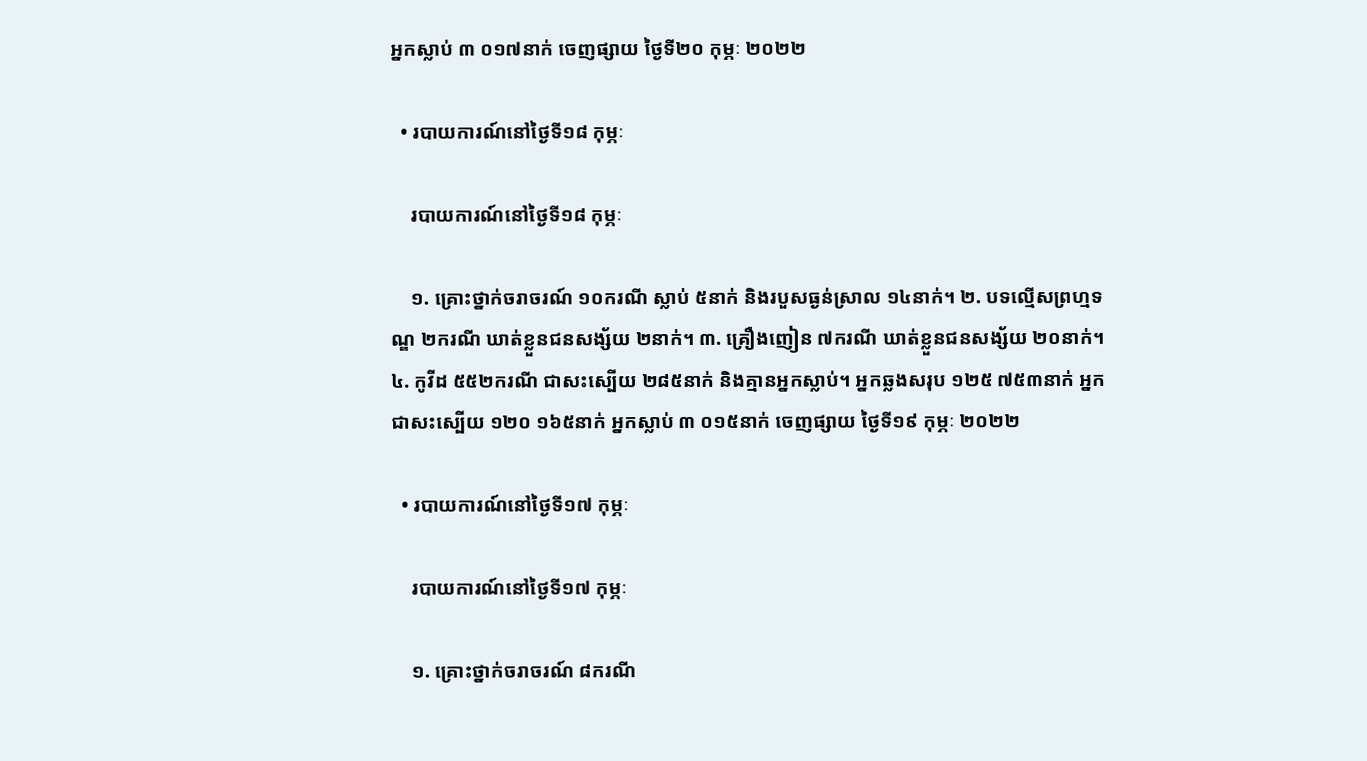អ្នកស្លាប់ ៣ ០១៧នាក់ ចេញផ្សាយ ថ្ងៃទី២០ កុម្ភៈ ២០២២

  • របាយការណ៍នៅថ្ងៃទី១៨ កុម្ភៈ

    របាយការណ៍នៅថ្ងៃទី១៨ កុម្ភៈ

    ១. គ្រោះថ្នាក់ចរាចរណ៍ ១០ករណី ស្លាប់ ៥នាក់ និងរបួសធ្ងន់ស្រាល ១៤នាក់។ ២. បទល្មើសព្រហ្មទណ្ឌ ២ករណី ឃាត់ខ្លួនជនសង្ស័យ ២នាក់។ ៣. គ្រឿងញៀន ៧ករណី ឃាត់ខ្លួនជនសង្ស័យ ២០នាក់។ ៤. កូវីដ ៥៥២ករណី ជាសះស្បើយ ២៨៥នាក់ និងគ្មានអ្នកស្លាប់។ អ្នកឆ្លងសរុប ១២៥ ៧៥៣នាក់ អ្នកជាសះស្បើយ ១២០ ១៦៥នាក់ អ្នកស្លាប់ ៣ ០១៥នាក់ ចេញផ្សាយ ថ្ងៃទី១៩ កុម្ភៈ ២០២២

  • របាយការណ៍នៅថ្ងៃទី១៧ កុម្ភៈ

    របាយការណ៍នៅថ្ងៃទី១៧ កុម្ភៈ

    ១. គ្រោះថ្នាក់ចរាចរណ៍ ៨ករណី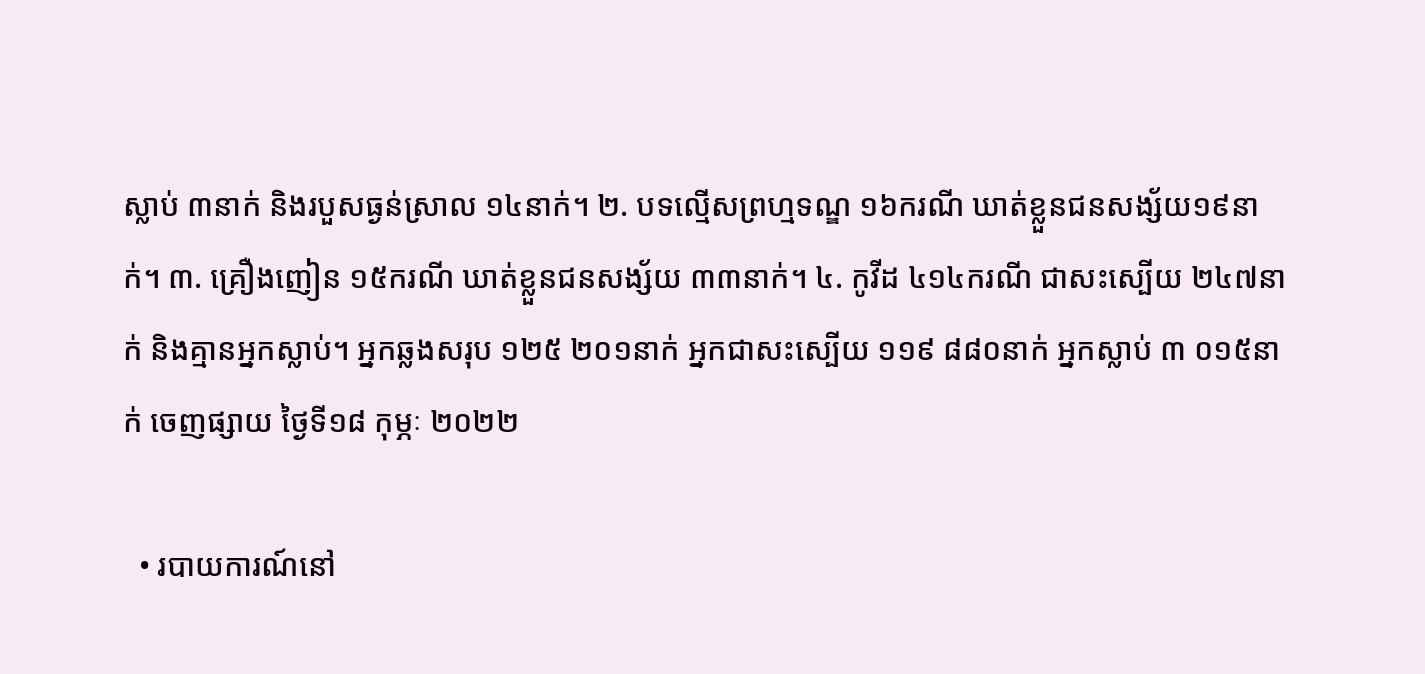ស្លាប់ ៣នាក់ និងរបួសធ្ងន់ស្រាល ១៤នាក់។ ២. បទល្មើសព្រហ្មទណ្ឌ ១៦ករណី ឃាត់ខ្លួនជនសង្ស័យ១៩នាក់។ ៣. គ្រឿងញៀន ១៥ករណី ឃាត់ខ្លួនជនសង្ស័យ ៣៣នាក់។ ៤. កូវីដ ៤១៤ករណី ជាសះស្បើយ ២៤៧នាក់ និងគ្មានអ្នកស្លាប់។ អ្នកឆ្លងសរុប ១២៥ ២០១នាក់ អ្នកជាសះស្បើយ ១១៩ ៨៨០នាក់ អ្នកស្លាប់ ៣ ០១៥នាក់ ចេញផ្សាយ ថ្ងៃទី១៨ កុម្ភៈ ២០២២

  • របាយការណ៍នៅ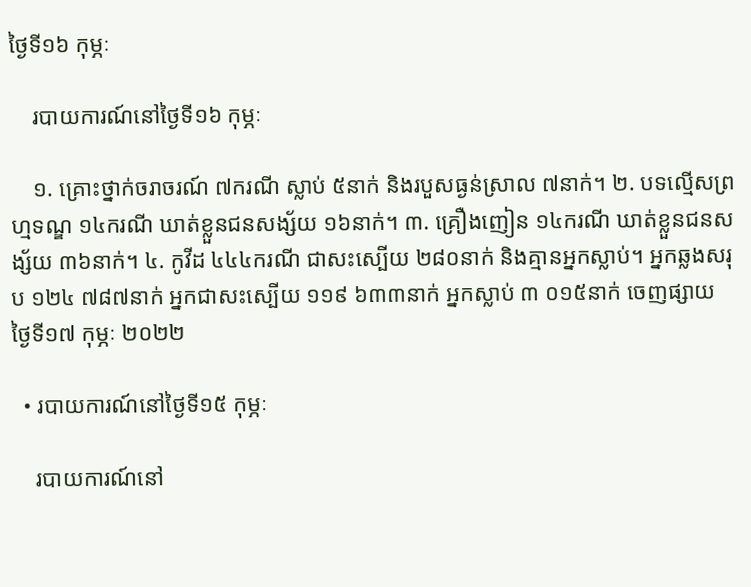ថ្ងៃទី១៦ កុម្ភៈ

    របាយការណ៍នៅថ្ងៃទី១៦ កុម្ភៈ

    ១. គ្រោះថ្នាក់ចរាចរណ៍ ៧ករណី ស្លាប់ ៥នាក់ និងរបួសធ្ងន់ស្រាល ៧នាក់។ ២. បទល្មើសព្រហ្មទណ្ឌ ១៤ករណី ឃាត់ខ្លួនជនសង្ស័យ ១៦នាក់។ ៣. គ្រឿងញៀន ១៤ករណី ឃាត់ខ្លួនជនសង្ស័យ ៣៦នាក់។ ៤. កូវីដ ៤៤៤ករណី ជាសះស្បើយ ២៨០នាក់ និងគ្មានអ្នកស្លាប់។ អ្នកឆ្លងសរុប ១២៤ ៧៨៧នាក់ អ្នកជាសះស្បើយ ១១៩ ៦៣៣នាក់ អ្នកស្លាប់ ៣ ០១៥នាក់ ចេញផ្សាយ ថ្ងៃទី១៧ កុម្ភៈ ២០២២

  • របាយការណ៍នៅថ្ងៃទី១៥ កុម្ភៈ

    របាយការណ៍នៅ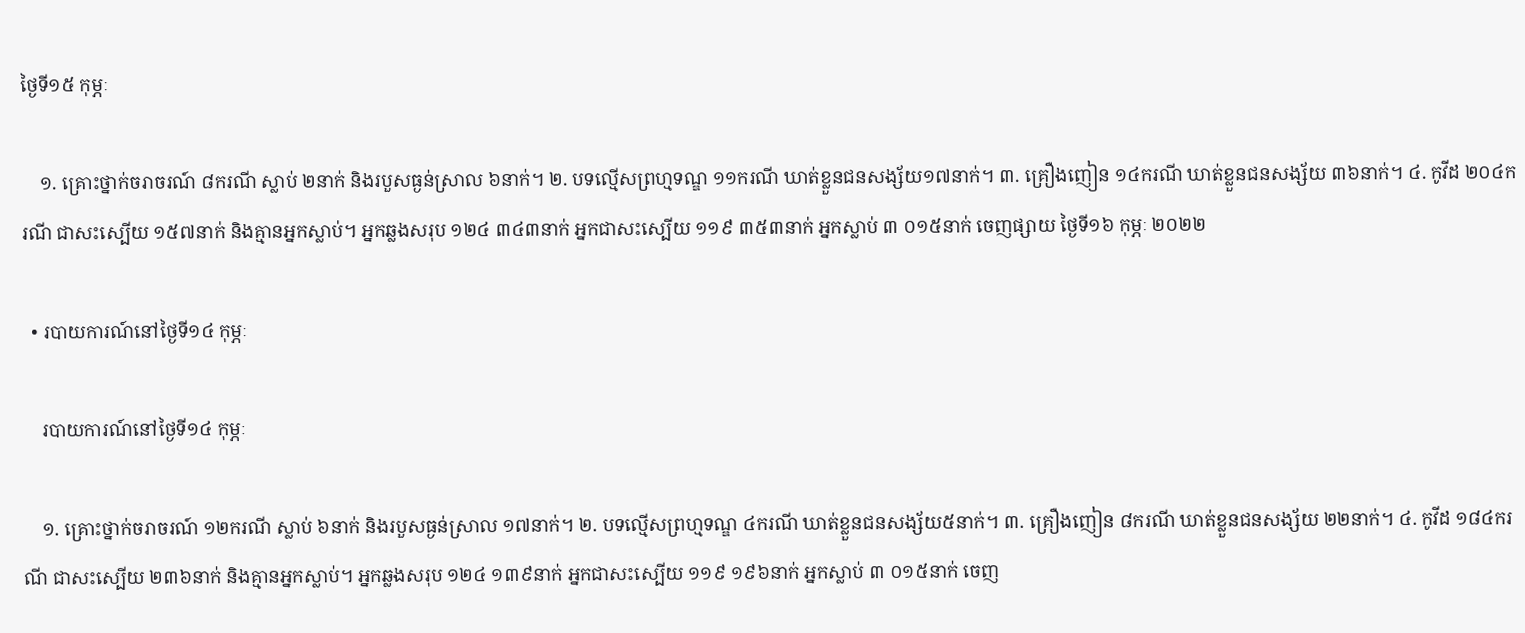ថ្ងៃទី១៥ កុម្ភៈ

    ១. គ្រោះថ្នាក់ចរាចរណ៍ ៨ករណី ស្លាប់ ២នាក់ និងរបួសធ្ងន់ស្រាល ៦នាក់។ ២. បទល្មើសព្រហ្មទណ្ឌ ១១ករណី ឃាត់ខ្លួនជនសង្ស័យ១៧នាក់។ ៣. គ្រឿងញៀន ១៤ករណី ឃាត់ខ្លួនជនសង្ស័យ ៣៦នាក់។ ៤. កូវីដ ២០៤ករណី ជាសះស្បើយ ១៥៧នាក់ និងគ្មានអ្នកស្លាប់។ អ្នកឆ្លងសរុប ១២៤ ៣៤៣នាក់ អ្នកជាសះស្បើយ ១១៩ ៣៥៣នាក់ អ្នកស្លាប់ ៣ ០១៥នាក់ ចេញផ្សាយ ថ្ងៃទី១៦ កុម្ភៈ ២០២២

  • របាយការណ៍នៅថ្ងៃទី១៤ កុម្ភៈ

    របាយការណ៍នៅថ្ងៃទី១៤ កុម្ភៈ

    ១. គ្រោះថ្នាក់ចរាចរណ៍ ១២ករណី ស្លាប់ ៦នាក់ និងរបួសធ្ងន់ស្រាល ១៧នាក់។ ២. បទល្មើសព្រហ្មទណ្ឌ ៤ករណី ឃាត់ខ្លួនជនសង្ស័យ៥នាក់។ ៣. គ្រឿងញៀន ៨ករណី ឃាត់ខ្លួនជនសង្ស័យ ២២នាក់។ ៤. កូវីដ ១៨៤ករណី ជាសះស្បើយ ២៣៦នាក់ និងគ្មានអ្នកស្លាប់។ អ្នកឆ្លងសរុប ១២៤ ១៣៩នាក់ អ្នកជាសះស្បើយ ១១៩ ១៩៦នាក់ អ្នកស្លាប់ ៣ ០១៥នាក់ ចេញ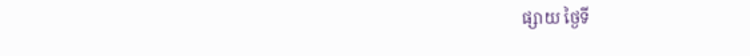ផ្សាយ ថ្ងៃទី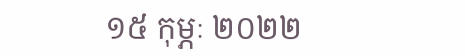១៥ កុម្ភៈ ២០២២